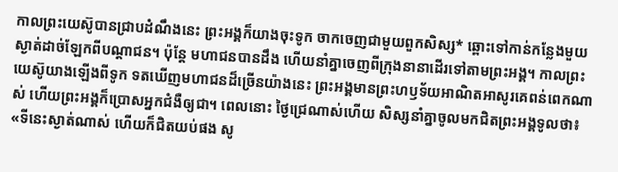កាលព្រះយេស៊ូបានជ្រាបដំណឹងនេះ ព្រះអង្គក៏យាងចុះទូក ចាកចេញជាមួយពួកសិស្ស* ឆ្ពោះទៅកាន់កន្លែងមួយស្ងាត់ដាច់ឡែកពីបណ្ដាជន។ ប៉ុន្តែ មហាជនបានដឹង ហើយនាំគ្នាចេញពីក្រុងនានាដើរទៅតាមព្រះអង្គ។ កាលព្រះយេស៊ូយាងឡើងពីទូក ទតឃើញមហាជនដ៏ច្រើនយ៉ាងនេះ ព្រះអង្គមានព្រះហឫទ័យអាណិតអាសូរគេពន់ពេកណាស់ ហើយព្រះអង្គក៏ប្រោសអ្នកជំងឺឲ្យជា។ ពេលនោះ ថ្ងៃជ្រេណាស់ហើយ សិស្សនាំគ្នាចូលមកជិតព្រះអង្គទូលថា៖ «ទីនេះស្ងាត់ណាស់ ហើយក៏ជិតយប់ផង សូ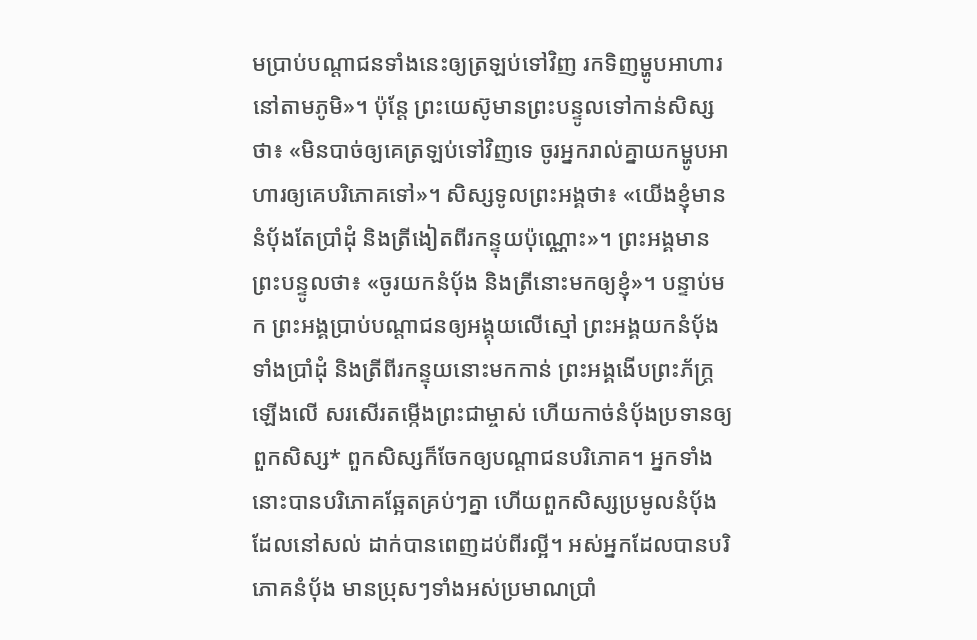មប្រាប់បណ្ដាជនទាំងនេះឲ្យត្រឡប់ទៅវិញ រកទិញម្ហូបអាហារនៅតាមភូមិ»។ ប៉ុន្តែ ព្រះយេស៊ូមានព្រះបន្ទូលទៅកាន់សិស្សថា៖ «មិនបាច់ឲ្យគេត្រឡប់ទៅវិញទេ ចូរអ្នករាល់គ្នាយកម្ហូបអាហារឲ្យគេបរិភោគទៅ»។ សិស្សទូលព្រះអង្គថា៖ «យើងខ្ញុំមាននំប៉័ងតែប្រាំដុំ និងត្រីងៀតពីរកន្ទុយប៉ុណ្ណោះ»។ ព្រះអង្គមានព្រះបន្ទូលថា៖ «ចូរយកនំប៉័ង និងត្រីនោះមកឲ្យខ្ញុំ»។ បន្ទាប់មក ព្រះអង្គប្រាប់បណ្ដាជនឲ្យអង្គុយលើស្មៅ ព្រះអង្គយកនំប៉័ងទាំងប្រាំដុំ និងត្រីពីរកន្ទុយនោះមកកាន់ ព្រះអង្គងើបព្រះភ័ក្ត្រឡើងលើ សរសើរតម្កើងព្រះជាម្ចាស់ ហើយកាច់នំប៉័ងប្រទានឲ្យពួកសិស្ស* ពួកសិស្សក៏ចែកឲ្យបណ្ដាជនបរិភោគ។ អ្នកទាំងនោះបានបរិភោគឆ្អែតគ្រប់ៗគ្នា ហើយពួកសិស្សប្រមូលនំប៉័ងដែលនៅសល់ ដាក់បានពេញដប់ពីរល្អី។ អស់អ្នកដែលបានបរិភោគនំប៉័ង មានប្រុសៗទាំងអស់ប្រមាណប្រាំ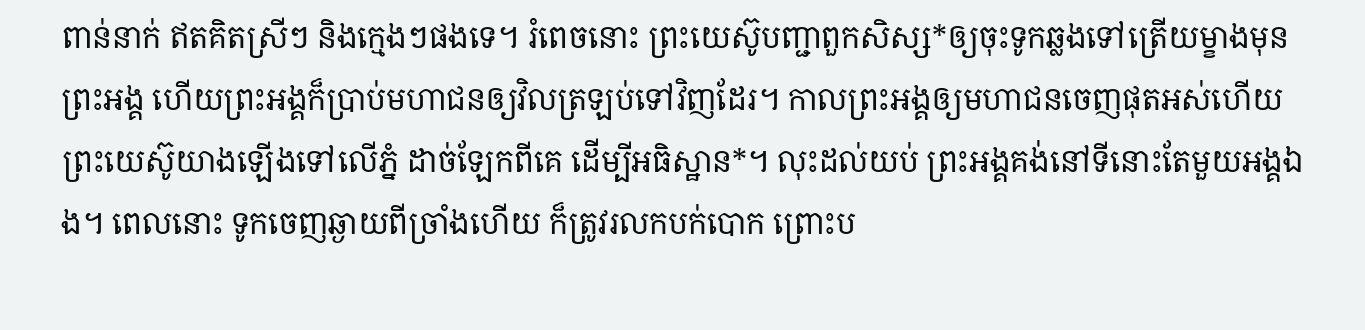ពាន់នាក់ ឥតគិតស្រីៗ និងក្មេងៗផងទេ។ រំពេចនោះ ព្រះយេស៊ូបញ្ជាពួកសិស្ស*ឲ្យចុះទូកឆ្លងទៅត្រើយម្ខាងមុនព្រះអង្គ ហើយព្រះអង្គក៏ប្រាប់មហាជនឲ្យវិលត្រឡប់ទៅវិញដែរ។ កាលព្រះអង្គឲ្យមហាជនចេញផុតអស់ហើយ ព្រះយេស៊ូយាងឡើងទៅលើភ្នំ ដាច់ឡែកពីគេ ដើម្បីអធិស្ឋាន*។ លុះដល់យប់ ព្រះអង្គគង់នៅទីនោះតែមួយអង្គឯង។ ពេលនោះ ទូកចេញឆ្ងាយពីច្រាំងហើយ ក៏ត្រូវរលកបក់បោក ព្រោះប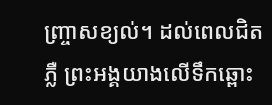ញ្ច្រាសខ្យល់។ ដល់ពេលជិតភ្លឺ ព្រះអង្គយាងលើទឹកឆ្ពោះ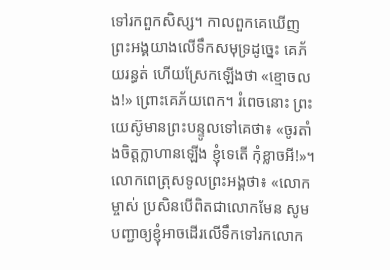ទៅរកពួកសិស្ស។ កាលពួកគេឃើញព្រះអង្គយាងលើទឹកសមុទ្រដូច្នេះ គេភ័យរន្ធត់ ហើយស្រែកឡើងថា «ខ្មោចលង!» ព្រោះគេភ័យពេក។ រំពេចនោះ ព្រះយេស៊ូមានព្រះបន្ទូលទៅគេថា៖ «ចូរតាំងចិត្តក្លាហានឡើង ខ្ញុំទេតើ កុំខ្លាចអី!»។ លោកពេត្រុសទូលព្រះអង្គថា៖ «លោកម្ចាស់ ប្រសិនបើពិតជាលោកមែន សូមបញ្ជាឲ្យខ្ញុំអាចដើរលើទឹកទៅរកលោក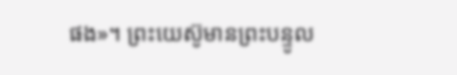ផង»។ ព្រះយេស៊ូមានព្រះបន្ទូល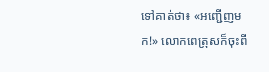ទៅគាត់ថា៖ «អញ្ជើញមក!» លោកពេត្រុសក៏ចុះពី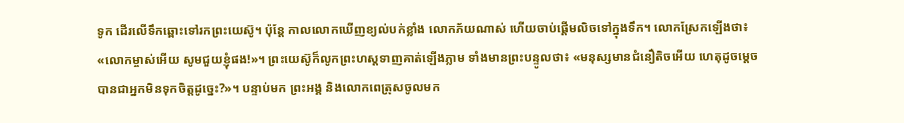ទូក ដើរលើទឹកឆ្ពោះទៅរកព្រះយេស៊ូ។ ប៉ុន្តែ កាលលោកឃើញខ្យល់បក់ខ្លាំង លោកភ័យណាស់ ហើយចាប់ផ្ដើមលិចទៅក្នុងទឹក។ លោកស្រែកឡើងថា៖ «លោកម្ចាស់អើយ សូមជួយខ្ញុំផង!»។ ព្រះយេស៊ូក៏លូកព្រះហស្ដទាញគាត់ឡើងភ្លាម ទាំងមានព្រះបន្ទូលថា៖ «មនុស្សមានជំនឿតិចអើយ ហេតុដូចម្ដេចបានជាអ្នកមិនទុកចិត្តដូច្នេះ?»។ បន្ទាប់មក ព្រះអង្គ និងលោកពេត្រុសចូលមក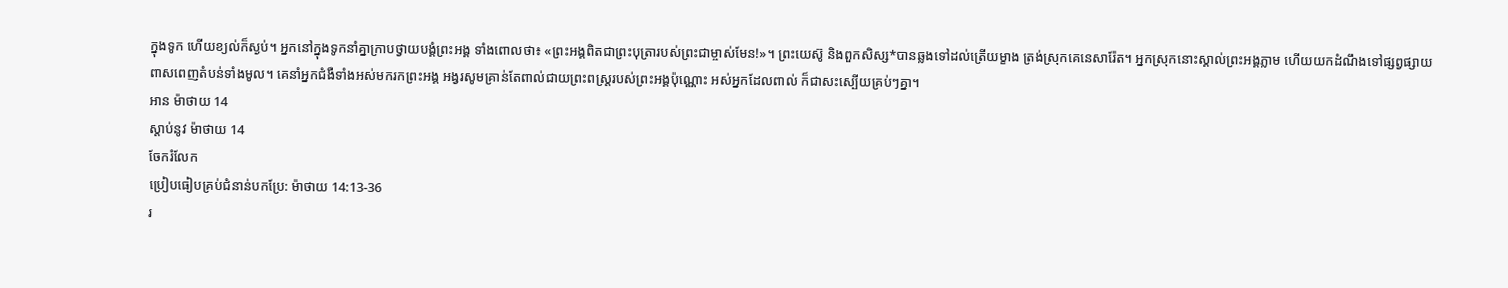ក្នុងទូក ហើយខ្យល់ក៏ស្ងប់។ អ្នកនៅក្នុងទូកនាំគ្នាក្រាបថ្វាយបង្គំព្រះអង្គ ទាំងពោលថា៖ «ព្រះអង្គពិតជាព្រះបុត្រារបស់ព្រះជាម្ចាស់មែន!»។ ព្រះយេស៊ូ និងពួកសិស្ស*បានឆ្លងទៅដល់ត្រើយម្ខាង ត្រង់ស្រុកគេនេសារ៉ែត។ អ្នកស្រុកនោះស្គាល់ព្រះអង្គភ្លាម ហើយយកដំណឹងទៅផ្សព្វផ្សាយពាសពេញតំបន់ទាំងមូល។ គេនាំអ្នកជំងឺទាំងអស់មករកព្រះអង្គ អង្វរសូមគ្រាន់តែពាល់ជាយព្រះពស្ដ្ររបស់ព្រះអង្គប៉ុណ្ណោះ អស់អ្នកដែលពាល់ ក៏ជាសះស្បើយគ្រប់ៗគ្នា។
អាន ម៉ាថាយ 14
ស្ដាប់នូវ ម៉ាថាយ 14
ចែករំលែក
ប្រៀបធៀបគ្រប់ជំនាន់បកប្រែ: ម៉ាថាយ 14:13-36
រ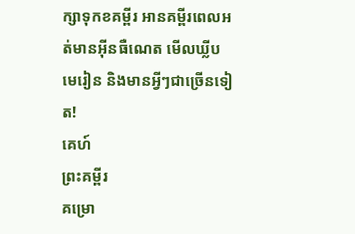ក្សាទុកខគម្ពីរ អានគម្ពីរពេលអត់មានអ៊ីនធឺណេត មើលឃ្លីបមេរៀន និងមានអ្វីៗជាច្រើនទៀត!
គេហ៍
ព្រះគម្ពីរ
គម្រោ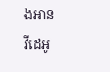ងអាន
វីដេអូ